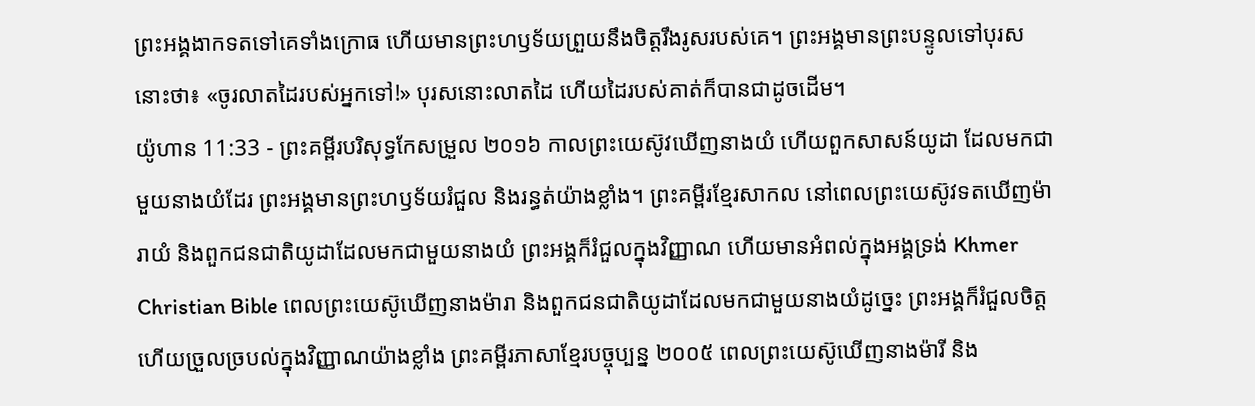ព្រះអង្គងាកទតទៅគេទាំងក្រោធ ហើយមានព្រះហឫទ័យព្រួយនឹងចិត្តរឹងរូសរបស់គេ។ ព្រះអង្គមានព្រះបន្ទូលទៅបុរសនោះថា៖ «ចូរលាតដៃរបស់អ្នកទៅ!» បុរសនោះលាតដៃ ហើយដៃរបស់គាត់ក៏បានជាដូចដើម។
យ៉ូហាន 11:33 - ព្រះគម្ពីរបរិសុទ្ធកែសម្រួល ២០១៦ កាលព្រះយេស៊ូវឃើញនាងយំ ហើយពួកសាសន៍យូដា ដែលមកជាមួយនាងយំដែរ ព្រះអង្គមានព្រះហឫទ័យរំជួល និងរន្ធត់យ៉ាងខ្លាំង។ ព្រះគម្ពីរខ្មែរសាកល នៅពេលព្រះយេស៊ូវទតឃើញម៉ារាយំ និងពួកជនជាតិយូដាដែលមកជាមួយនាងយំ ព្រះអង្គក៏រំជួលក្នុងវិញ្ញាណ ហើយមានអំពល់ក្នុងអង្គទ្រង់ Khmer Christian Bible ពេលព្រះយេស៊ូឃើញនាងម៉ារា និងពួកជនជាតិយូដាដែលមកជាមួយនាងយំដូច្នេះ ព្រះអង្គក៏រំជួលចិត្ដ ហើយច្រួលច្របល់ក្នុងវិញ្ញាណយ៉ាងខ្លាំង ព្រះគម្ពីរភាសាខ្មែរបច្ចុប្បន្ន ២០០៥ ពេលព្រះយេស៊ូឃើញនាងម៉ារី និង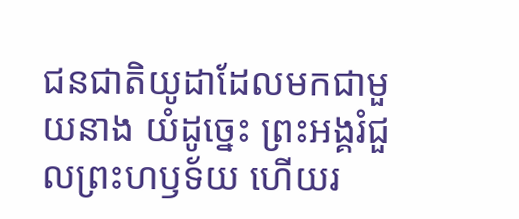ជនជាតិយូដាដែលមកជាមួយនាង យំដូច្នេះ ព្រះអង្គរំជួលព្រះហឫទ័យ ហើយរ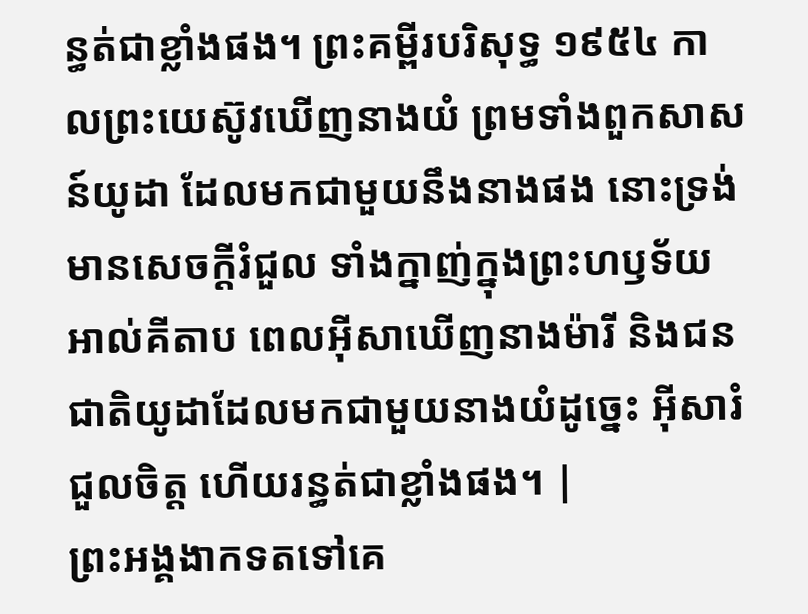ន្ធត់ជាខ្លាំងផង។ ព្រះគម្ពីរបរិសុទ្ធ ១៩៥៤ កាលព្រះយេស៊ូវឃើញនាងយំ ព្រមទាំងពួកសាសន៍យូដា ដែលមកជាមួយនឹងនាងផង នោះទ្រង់មានសេចក្ដីរំជួល ទាំងក្នាញ់ក្នុងព្រះហឫទ័យ អាល់គីតាប ពេលអ៊ីសាឃើញនាងម៉ារី និងជនជាតិយូដាដែលមកជាមួយនាងយំដូច្នេះ អ៊ីសារំជួលចិត្ត ហើយរន្ធត់ជាខ្លាំងផង។ |
ព្រះអង្គងាកទតទៅគេ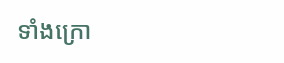ទាំងក្រោ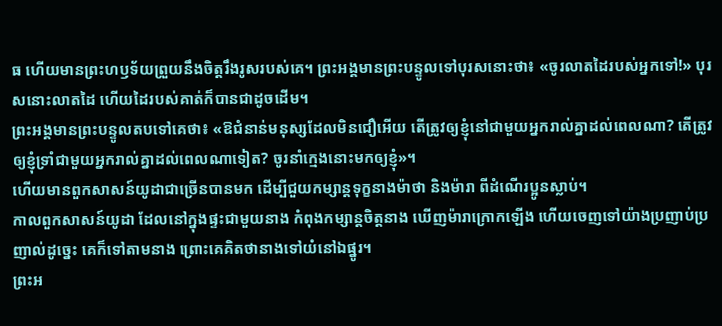ធ ហើយមានព្រះហឫទ័យព្រួយនឹងចិត្តរឹងរូសរបស់គេ។ ព្រះអង្គមានព្រះបន្ទូលទៅបុរសនោះថា៖ «ចូរលាតដៃរបស់អ្នកទៅ!» បុរសនោះលាតដៃ ហើយដៃរបស់គាត់ក៏បានជាដូចដើម។
ព្រះអង្គមានព្រះបន្ទូលតបទៅគេថា៖ «ឱជំនាន់មនុស្សដែលមិនជឿអើយ តើត្រូវឲ្យខ្ញុំនៅជាមួយអ្នករាល់គ្នាដល់ពេលណា? តើត្រូវឲ្យខ្ញុំទ្រាំជាមួយអ្នករាល់គ្នាដល់ពេលណាទៀត? ចូរនាំក្មេងនោះមកឲ្យខ្ញុំ»។
ហើយមានពួកសាសន៍យូដាជាច្រើនបានមក ដើម្បីជួយកម្សាន្តទុក្ខនាងម៉ាថា និងម៉ារា ពីដំណើរប្អូនស្លាប់។
កាលពួកសាសន៍យូដា ដែលនៅក្នុងផ្ទះជាមួយនាង កំពុងកម្សាន្តចិត្តនាង ឃើញម៉ារាក្រោកឡើង ហើយចេញទៅយ៉ាងប្រញាប់ប្រញាល់ដូច្នេះ គេក៏ទៅតាមនាង ព្រោះគេគិតថានាងទៅយំនៅឯផ្នូរ។
ព្រះអ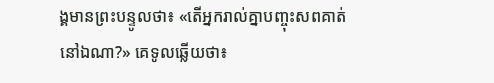ង្គមានព្រះបន្ទូលថា៖ «តើអ្នករាល់គ្នាបញ្ចុះសពគាត់នៅឯណា?» គេទូលឆ្លើយថា៖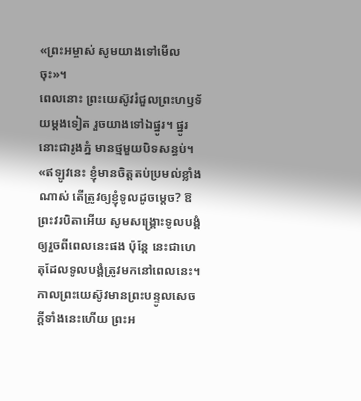«ព្រះអម្ចាស់ សូមយាងទៅមើលចុះ»។
ពេលនោះ ព្រះយេស៊ូវរំជួលព្រះហឫទ័យម្តងទៀត រួចយាងទៅឯផ្នូរ។ ផ្នូរនោះជារូងភ្នំ មានថ្មមួយបិទសន្ធប់។
«ឥឡូវនេះ ខ្ញុំមានចិត្តតប់ប្រមល់ខ្លាំងណាស់ តើត្រូវឲ្យខ្ញុំទូលដូចម្តេច? ឱព្រះវរបិតាអើយ សូមសង្គ្រោះទូលបង្គំ ឲ្យរួចពីពេលនេះផង ប៉ុន្តែ នេះជាហេតុដែលទូលបង្គំត្រូវមកនៅពេលនេះ។
កាលព្រះយេស៊ូវមានព្រះបន្ទូលសេចក្ដីទាំងនេះហើយ ព្រះអ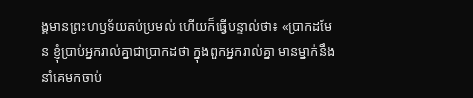ង្គមានព្រះហឫទ័យតប់ប្រមល់ ហើយក៏ធ្វើបន្ទាល់ថា៖ «ប្រាកដមែន ខ្ញុំប្រាប់អ្នករាល់គ្នាជាប្រាកដថា ក្នុងពួកអ្នករាល់គ្នា មានម្នាក់នឹងនាំគេមកចាប់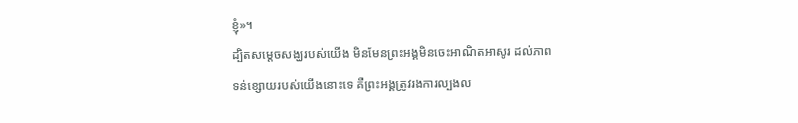ខ្ញុំ»។
ដ្បិតសម្តេចសង្ឃរបស់យើង មិនមែនព្រះអង្គមិនចេះអាណិតអាសូរ ដល់ភាពទន់ខ្សោយរបស់យើងនោះទេ គឺព្រះអង្គត្រូវរងការល្បងល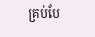គ្រប់បែ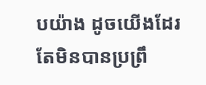បយ៉ាង ដូចយើងដែរ តែមិនបានប្រព្រឹ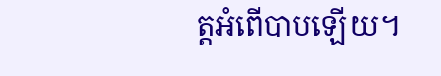ត្តអំពើបាបឡើយ។